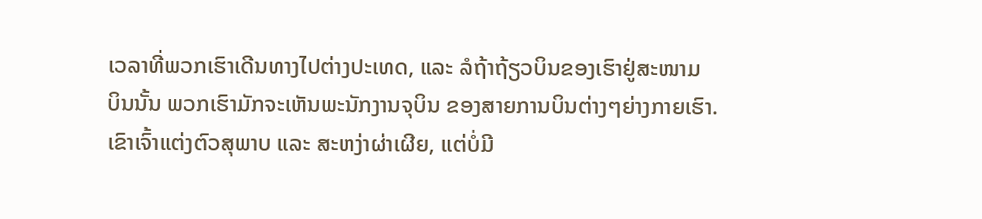ເວລາທີ່ພວກເຮົາເດີນທາງໄປຕ່າງປະເທດ, ແລະ ລໍຖ້າຖ້ຽວບິນຂອງເຮົາຢູ່ສະໜາມ
ບິນນັ້ນ ພວກເຮົາມັກຈະເຫັນພະນັກງານຈຸບິນ ຂອງສາຍການບິນຕ່າງໆຍ່າງກາຍເຮົາ.
ເຂົາເຈົ້າແຕ່ງຕົວສຸພາບ ແລະ ສະຫງ່າຜ່າເຜີຍ, ແຕ່ບໍ່ມີ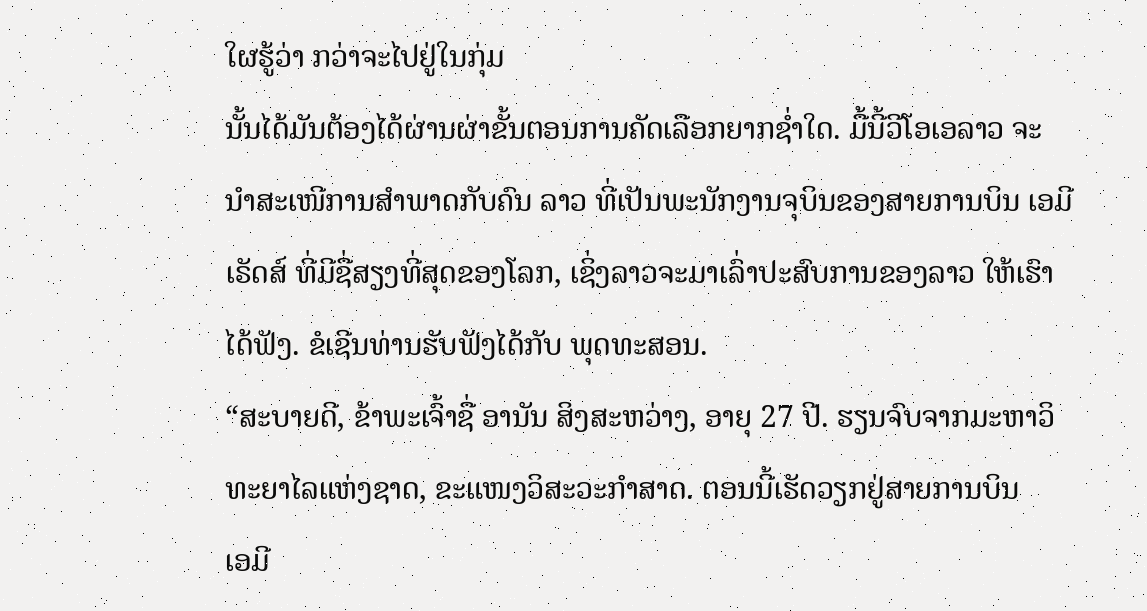ໃຜຮູ້ວ່າ ກວ່າຈະໄປຢູ່ໃນກຸ່ມ
ນັ້ນໄດ້ມັນຕ້ອງໄດ້ຜ່ານຜ່າຂັ້ນຕອນການຄັດເລືອກຍາກຊ່ຳໃດ. ມື້ນີ້ວີໂອເອລາວ ຈະ
ນຳສະເໜີການສຳພາດກັບຄົນ ລາວ ທີ່ເປັນພະນັກງານຈຸບິນຂອງສາຍການບິນ ເອມີ
ເຣັດສ໌ ທີ່ມີຊື່ສຽງທີ່ສຸດຂອງໂລກ, ເຊິ່ງລາວຈະມາເລົ່າປະສົບການຂອງລາວ ໃຫ້ເຮົາ
ໄດ້ຟັງ. ຂໍເຊີນທ່ານຮັບຟັງໄດ້ກັບ ພຸດທະສອນ.
“ສະບາຍດີ, ຂ້າພະເຈົ້າຊື່ ອານັນ ສິງສະຫວ່າງ, ອາຍຸ 27 ປີ. ຮຽນຈົບຈາກມະຫາວິ
ທະຍາໄລແຫ່ງຊາດ, ຂະແໜງວິສະວະກຳສາດ. ຕອນນີ້ເຮັດວຽກຢູ່ສາຍການບິນ
ເອມີ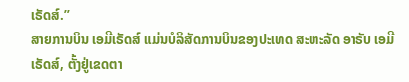ເຣັດສ໌.”
ສາຍການບິນ ເອມີເຣັດສ໌ ແມ່ນບໍລິສັດການບິນຂອງປະເທດ ສະຫະລັດ ອາຣັບ ເອມີ
ເຣັດສ໌, ຕັ້ງຢູ່ເຂດຕາ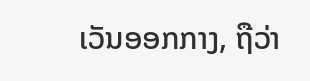ເວັນອອກກາງ, ຖືວ່າ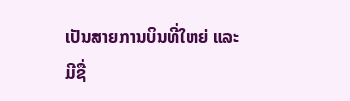ເປັນສາຍການບິນທີ່ໃຫຍ່ ແລະ ມີຊື່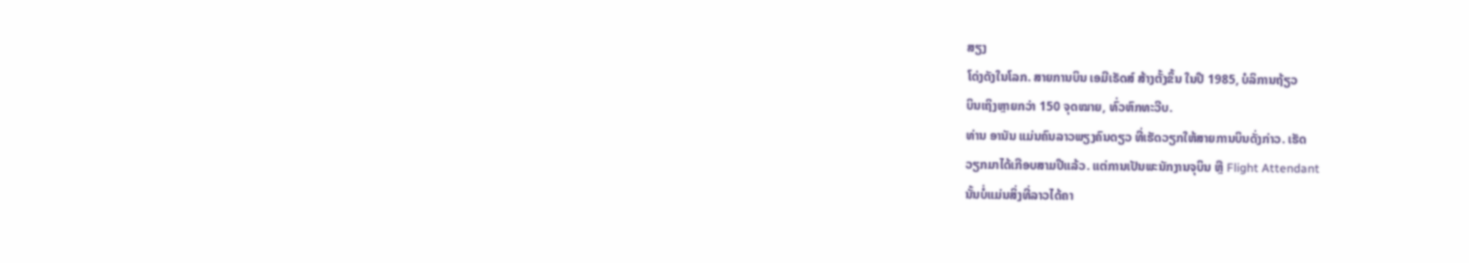ສຽງ
ໂດ່ງດັງໃນໂລກ. ສາຍການບິນ ເອມີເຣັດສ໌ ສ້າງຕັ້ງຂຶ້ນ ໃນປີ 1985, ບໍລິການຖ້ຽວ
ບິນເຖິງຫຼາຍກວ່າ 150 ຈຸດໝາຍ, ທົ່ວຫົກທະວີບ.
ທ່ານ ອານັນ ແມ່ນຄົນລາວພຽງຄົນດຽວ ທີ່ເຮັດວຽກໃຫ້ສາຍການບິນດັ່ງກ່າວ. ເຮັດ
ວຽກມາໄດ້ເກືອບສາມປີແລ້ວ. ແຕ່ການເປັນພະນັກງານຈຸບິນ ຫຼື Flight Attendant
ນັ້ນບໍ່ແມ່ນສິ່ງທີ່ລາວໄດ້ຄາ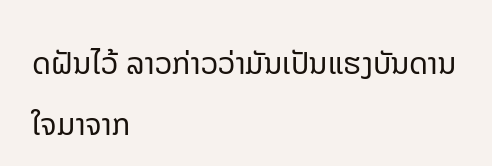ດຝັນໄວ້ ລາວກ່າວວ່າມັນເປັນແຮງບັນດານໃຈມາຈາກ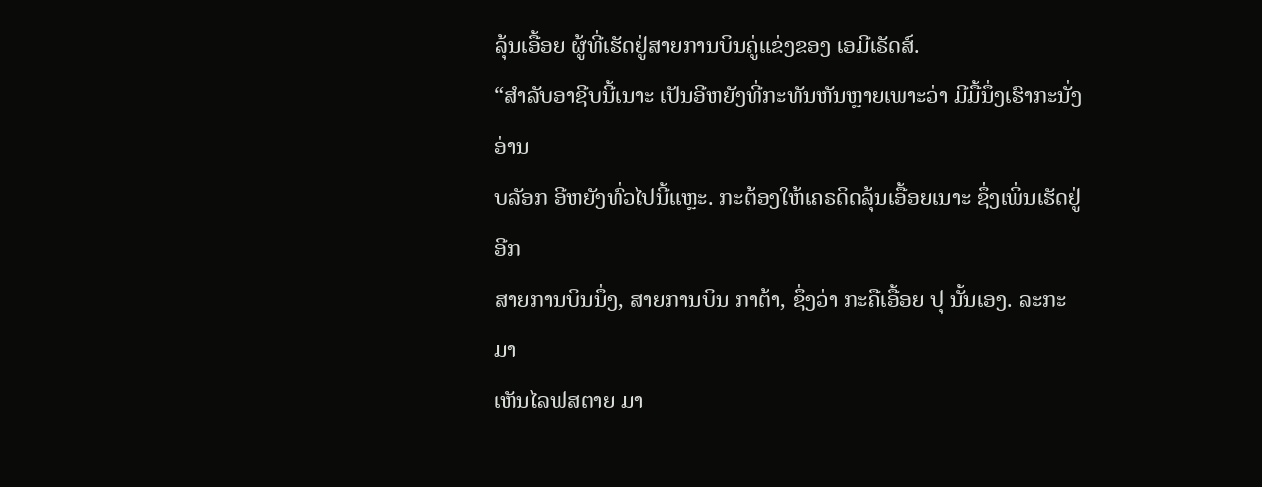ລຸ້ນເອື້ອຍ ຜູ້ທີ່ເຮັດຢູ່ສາຍການບິນຄູ່ແຂ່ງຂອງ ເອມີເຣັດສ໌.
“ສຳລັບອາຊີບນີ້ເນາະ ເປັນອີຫຍັງທີ່ກະທັນຫັນຫຼາຍເພາະວ່າ ມີມື້ນຶ່ງເຮົາກະນັ່ງອ່ານ
ບລັອກ ອີຫຍັງທົ່ວໄປນີ້ແຫຼະ. ກະຕ້ອງໃຫ້ເຄຣດິດລຸ້ນເອື້ອຍເນາະ ຊຶ່ງເພິ່ນເຮັດຢູ່ອີກ
ສາຍການບິນນຶ່ງ, ສາຍການບິນ ກາຕ້າ, ຊຶ່ງວ່າ ກະຄືເອື້ອຍ ປຸ ນັ້ນເອງ. ລະກະມາ
ເຫັນໄລຟສຕາຍ ມາ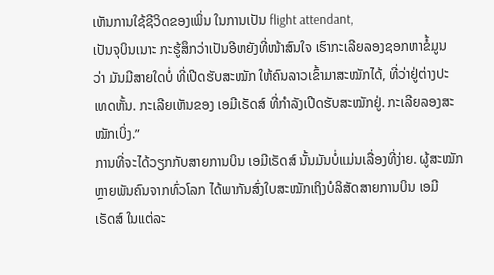ເຫັນການໃຊ້ຊີວິດຂອງເພິ່ນ ໃນການເປັນ flight attendant,
ເປັນຈຸບິນເນາະ ກະຮູ້ສຶກວ່າເປັນອີຫຍັງທີ່ໜ້າສົນໃຈ ເຮົາກະເລີຍລອງຊອກຫາຂໍ້ມູນ
ວ່າ ມັນມີສາຍໃດບໍ່ ທີ່ເປີດຮັບສະໝັກ ໃຫ້ຄົນລາວເຂົ້າມາສະໝັກໄດ້, ທີ່ວ່າຢູ່ຕ່າງປະ
ເທດຫັ້ນ. ກະເລີຍເຫັນຂອງ ເອມີເຣັດສ໌ ທີ່ກຳລັງເປີດຮັບສະໝັກຢູ່. ກະເລີຍລອງສະ
ໝັກເບິ່ງ.”
ການທີ່ຈະໄດ້ວຽກກັບສາຍການບິນ ເອມີເຣັດສ໌ ນັ້ນມັນບໍ່ແມ່ນເລື່ອງທີ່ງ່າຍ. ຜູ້ສະໝັກ
ຫຼາຍພັນຄົນຈາກທົ່ວໂລກ ໄດ້ພາກັນສົ່ງໃບສະໝັກເຖິງບໍລິສັດສາຍການບິນ ເອມີ
ເຣັດສ໌ ໃນແຕ່ລະ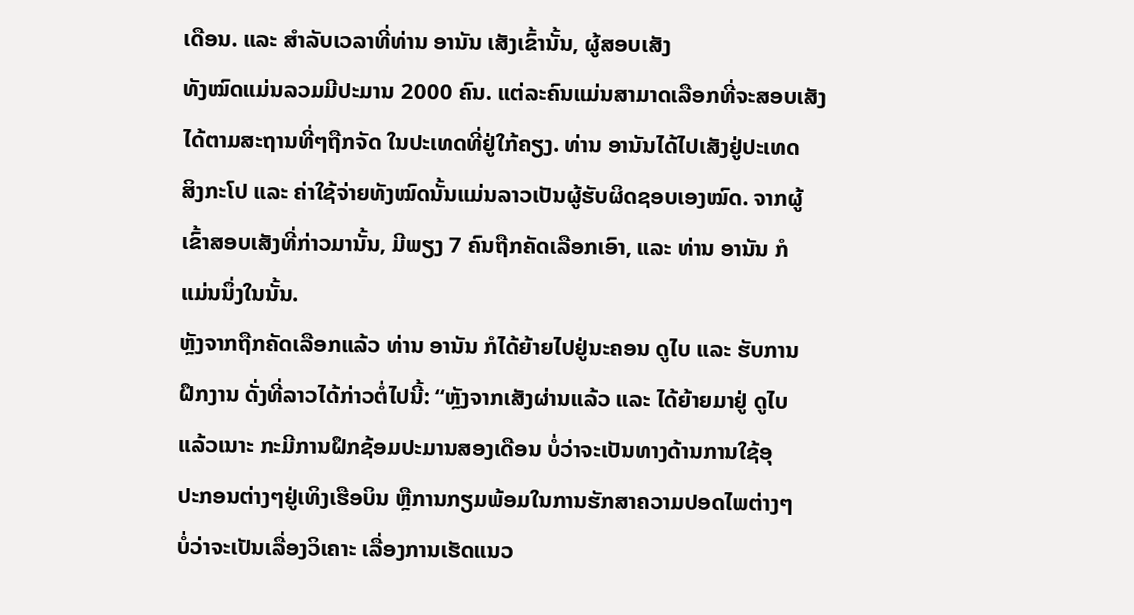ເດືອນ. ແລະ ສຳລັບເວລາທີ່ທ່ານ ອານັນ ເສັງເຂົ້ານັ້ນ, ຜູ້ສອບເສັງ
ທັງໝົດແມ່ນລວມມີປະມານ 2000 ຄົນ. ແຕ່ລະຄົນແມ່ນສາມາດເລືອກທີ່ຈະສອບເສັງ
ໄດ້ຕາມສະຖານທີ່ໆຖືກຈັດ ໃນປະເທດທີ່ຢູ່ໃກ້ຄຽງ. ທ່ານ ອານັນໄດ້ໄປເສັງຢູ່ປະເທດ
ສິງກະໂປ ແລະ ຄ່າໃຊ້ຈ່າຍທັງໝົດນັ້ນແມ່ນລາວເປັນຜູ້ຮັບຜິດຊອບເອງໝົດ. ຈາກຜູ້
ເຂົ້າສອບເສັງທີ່ກ່າວມານັ້ນ, ມີພຽງ 7 ຄົນຖືກຄັດເລືອກເອົາ, ແລະ ທ່ານ ອານັນ ກໍ
ແມ່ນນຶ່ງໃນນັ້ນ.
ຫຼັງຈາກຖືກຄັດເລືອກແລ້ວ ທ່ານ ອານັນ ກໍໄດ້ຍ້າຍໄປຢູ່ນະຄອນ ດູໄບ ແລະ ຮັບການ
ຝຶກງານ ດັ່ງທີ່ລາວໄດ້ກ່າວຕໍ່ໄປນີ້: “ຫຼັງຈາກເສັງຜ່ານແລ້ວ ແລະ ໄດ້ຍ້າຍມາຢູ່ ດູໄບ
ແລ້ວເນາະ ກະມີການຝຶກຊ້ອມປະມານສອງເດືອນ ບໍ່ວ່າຈະເປັນທາງດ້ານການໃຊ້ອຸ
ປະກອນຕ່າງໆຢູ່ເທິງເຮືອບິນ ຫຼືການກຽມພ້ອມໃນການຮັກສາຄວາມປອດໄພຕ່າງໆ
ບໍ່ວ່າຈະເປັນເລື່ອງວິເຄາະ ເລື່ອງການເຮັດແນວ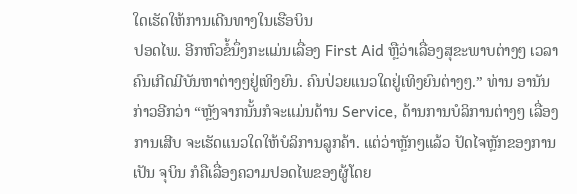ໃດເຮັດໃຫ້ການເດີນທາງໃນເຮືອບິນ
ປອດໄພ. ອີກຫົວຂໍ້ນຶ່ງກະແມ່ນເລື່ອງ First Aid ຫຼືວ່າເລື່ອງສຸຂະພາບຕ່າງໆ ເວລາ
ຄົນເກີດມີບັນຫາຕ່າງໆຢູ່ເທິງຍົນ. ຄົນປ່ວຍແນວໃດຢູ່ເທິງຍົນຕ່າງໆ.” ທ່ານ ອານັນ
ກ່າວອີກວ່າ “ຫຼັງຈາກນັ້ນກໍຈະແມ່ນດ້ານ Service, ດ້ານການບໍລິການຕ່າງໆ ເລື່ອງ
ການເສີບ ຈະເຮັດແນວໃດໃຫ້ບໍລິການລູກຄ້າ. ແຕ່ວ່າຫຼັກໆແລ້ວ ປັດໄຈຫຼັກຂອງການ
ເປັນ ຈຸບິນ ກໍຄືເລື່ອງຄວາມປອດໄພຂອງຜູ້ໂດຍ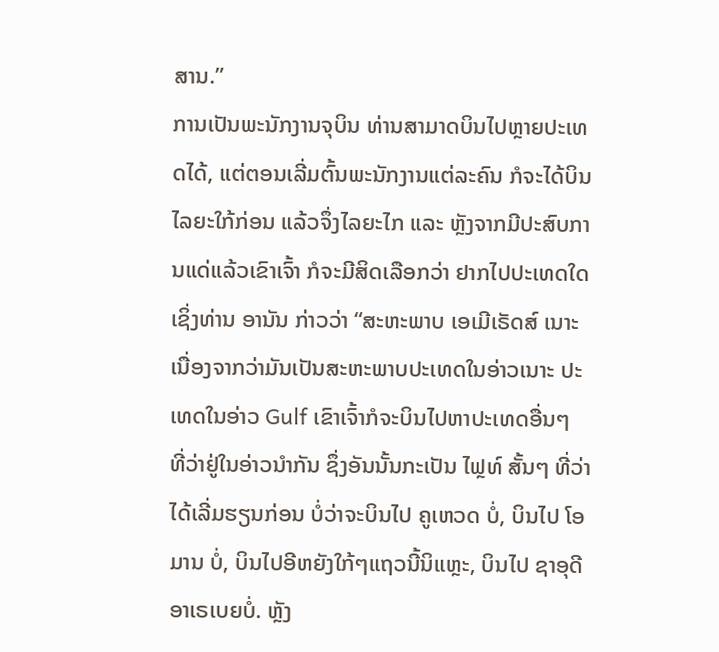ສານ.”
ການເປັນພະນັກງານຈຸບິນ ທ່ານສາມາດບິນໄປຫຼາຍປະເທດໄດ້, ແຕ່ຕອນເລີ່ມຕົ້ນພະນັກງານແຕ່ລະຄົນ ກໍຈະໄດ້ບິນໄລຍະໃກ້ກ່ອນ ແລ້ວຈຶ່ງໄລຍະໄກ ແລະ ຫຼັງຈາກມີປະສົບການແດ່ແລ້ວເຂົາເຈົ້າ ກໍຈະມີສິດເລືອກວ່າ ຢາກໄປປະເທດໃດ ເຊິ່ງທ່ານ ອານັນ ກ່າວວ່າ “ສະຫະພາບ ເອເມີເຣັດສ໌ ເນາະ ເນື່ອງຈາກວ່າມັນເປັນສະຫະພາບປະເທດໃນອ່າວເນາະ ປະເທດໃນອ່າວ Gulf ເຂົາເຈົ້າກໍຈະບິນໄປຫາປະເທດອື່ນໆ ທີ່ວ່າຢູ່ໃນອ່າວນຳກັນ ຊຶ່ງອັນນັ້ນກະເປັນ ໄຟຼທ໌ ສັ້ນໆ ທີ່ວ່າໄດ້ເລີ່ມຮຽນກ່ອນ ບໍ່ວ່າຈະບິນໄປ ຄູເຫວດ ບໍ່, ບິນໄປ ໂອມານ ບໍ່, ບິນໄປອີຫຍັງໃກ້ໆແຖວນີ້ນິແຫຼະ, ບິນໄປ ຊາອຸດີ ອາເຣເບຍບໍ່. ຫຼັງ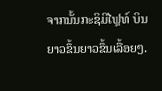ຈາກນັ້ນກະຊິມີໄຟຼທ໌ ບິນຍາວຂຶ້ນຍາວຂຶ້ນເລື້ອຍໆ.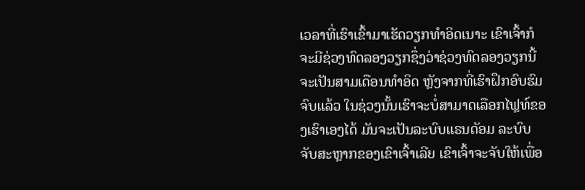ເວລາທີ່ເຮົາເຂົ້າມາເຮັດວຽກທຳອິດເນາະ ເຂົາເຈົ້າກໍຈະມີຊ່ວງທົດລອງວຽກຊຶ່ງວ່າຊ່ວງທົດລອງວຽກນີ້ ຈະເປັນສາມເດືອນທຳອິດ ຫຼັງຈາກທີ່ເຮົາຝຶກອົບຮົມຈົບແລ້ວ ໃນຊ່ວງນັ້ນເຮົາຈະບໍ່ສາມາດເລືອກໄຟຼທ໌ຂອງເຮົາເອງໄດ້ ມັນຈະເປັນລະບົບແຣນດັອມ ລະບົບຈັບສະຫຼາກຂອງເຂົາເຈົ້າເລີຍ ເຂົາເຈົ້າຈະຈັບໃຫ້ເພື່ອ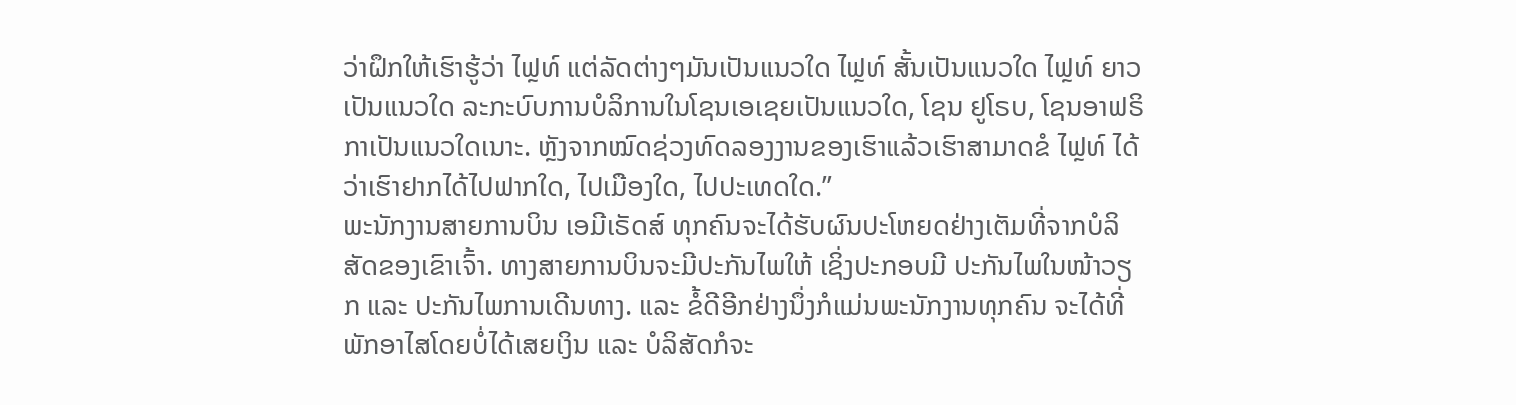ວ່າຝຶກໃຫ້ເຮົາຮູ້ວ່າ ໄຟຼທ໌ ແຕ່ລັດຕ່າງໆມັນເປັນແນວໃດ ໄຟຼທ໌ ສັ້ນເປັນແນວໃດ ໄຟຼທ໌ ຍາວເປັນແນວໃດ ລະກະບົບການບໍລິການໃນໂຊນເອເຊຍເປັນແນວໃດ, ໂຊນ ຢູໂຣບ, ໂຊນອາຟຣິກາເປັນແນວໃດເນາະ. ຫຼັງຈາກໝົດຊ່ວງທົດລອງງານຂອງເຮົາແລ້ວເຮົາສາມາດຂໍ ໄຟຼທ໌ ໄດ້ວ່າເຮົາຢາກໄດ້ໄປຟາກໃດ, ໄປເມືອງໃດ, ໄປປະເທດໃດ.”
ພະນັກງານສາຍການບິນ ເອມີເຣັດສ໌ ທຸກຄົນຈະໄດ້ຮັບຜົນປະໂຫຍດຢ່າງເຕັມທີ່ຈາກບໍລິສັດຂອງເຂົາເຈົ້າ. ທາງສາຍການບິນຈະມີປະກັນໄພໃຫ້ ເຊິ່ງປະກອບມີ ປະກັນໄພໃນໜ້າວຽກ ແລະ ປະກັນໄພການເດີນທາງ. ແລະ ຂໍ້ດີອີກຢ່າງນຶ່ງກໍແມ່ນພະນັກງານທຸກຄົນ ຈະໄດ້ທີ່ພັກອາໄສໂດຍບໍ່ໄດ້ເສຍເງິນ ແລະ ບໍລິສັດກໍຈະ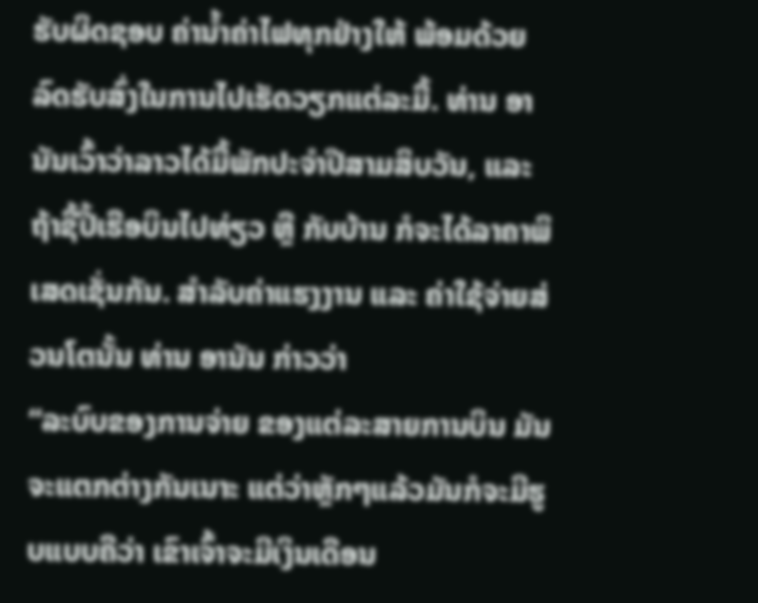ຮັບຜິດຊອບ ຄ່ານ້ຳຄ່າໄຟທຸກຢ່າງໃຫ້ ພ້ອມດ້ວຍລົດຮັບສົ່ງໃນການໄປເຮັດວຽກແຕ່ລະມື້. ທ່ານ ອານັນເວົ້າວ່າລາວໄດ້ມື້ພັກປະຈຳປີສາມສິບວັນ, ແລະ ຖ້າຊື້ປີ້ເຮືອບິນໄປທ່ຽວ ຫຼື ກັບບ້ານ ກໍຈະໄດ້ລາຄາພິເສດເຊັ່ນກັນ. ສຳລັບຄ່າແຮງງານ ແລະ ຄ່າໃຊ້ຈ່າຍສ່ວນໂຕນັ້ນ ທ່ານ ອານັນ ກ່າວວ່າ
“ລະບົບຂອງການຈ່າຍ ຂອງແຕ່ລະສາຍການບິນ ມັນຈະແຕກຕ່າງກັນເນາະ ແຕ່ວ່າຫຼັກໆແລ້ວມັນກໍຈະມີຮູບແບບຄືວ່າ ເຂົາເຈົ້າຈະມີເງິນເດືອນ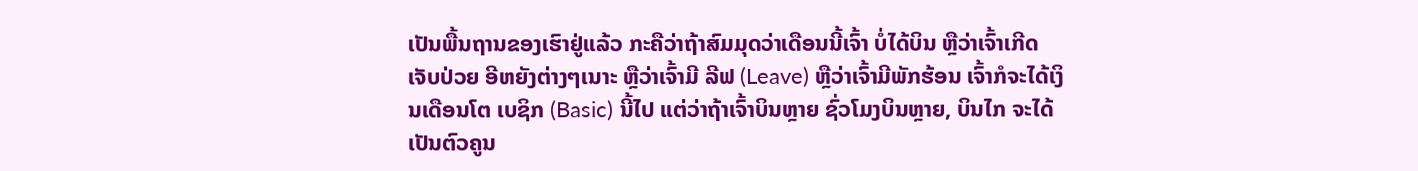ເປັນພື້ນຖານຂອງເຮົາຢູ່ແລ້ວ ກະຄືວ່າຖ້າສົມມຸດວ່າເດືອນນີ້ເຈົ້າ ບໍ່ໄດ້ບິນ ຫຼືວ່າເຈົ້າເກີດເຈັບປ່ວຍ ອີຫຍັງຕ່າງໆເນາະ ຫຼືວ່າເຈົ້າມີ ລີຟ (Leave) ຫຼືວ່າເຈົ້າມີພັກຮ້ອນ ເຈົ້າກໍຈະໄດ້ເງິນເດືອນໂຕ ເບຊິກ (Basic) ນີ້ໄປ ແຕ່ວ່າຖ້າເຈົ້າບິນຫຼາຍ ຊົ່ວໂມງບິນຫຼາຍ, ບິນໄກ ຈະໄດ້ເປັນຕົວຄູນ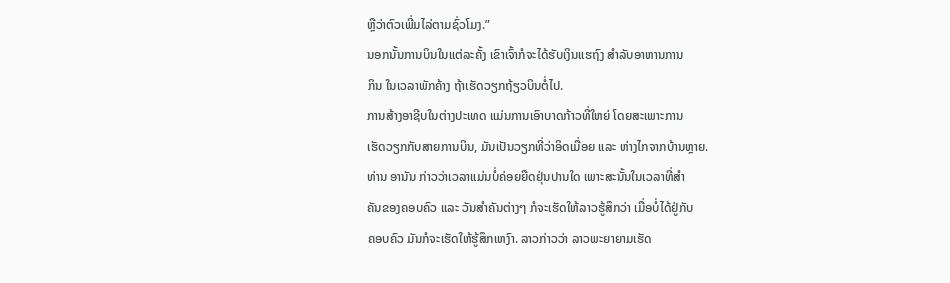ຫຼືວ່າຕົວເພີ່ມໄລ່ຕາມຊົ່ວໂມງ.”
ນອກນັ້ນການບິນໃນແຕ່ລະຄັ້ງ ເຂົາເຈົ້າກໍຈະໄດ້ຮັບເງິນແຮຖົງ ສຳລັບອາຫານການ
ກິນ ໃນເວລາພັກຄ້າງ ຖ້າເຮັດວຽກຖ້ຽວບິນຕໍ່ໄປ.
ການສ້າງອາຊີບໃນຕ່າງປະເທດ ແມ່ນການເອົາບາດກ້າວທີ່ໃຫຍ່ ໂດຍສະເພາະການ
ເຮັດວຽກກັບສາຍການບິນ, ມັນເປັນວຽກທີ່ວ່າອິດເມື່ອຍ ແລະ ຫ່າງໄກຈາກບ້ານຫຼາຍ.
ທ່ານ ອານັນ ກ່າວວ່າເວລາແມ່ນບໍ່ຄ່ອຍຍືດຢຸ່ນປານໃດ ເພາະສະນັ້ນໃນເວລາທີ່ສຳ
ຄັນຂອງຄອບຄົວ ແລະ ວັນສຳຄັນຕ່າງໆ ກໍຈະເຮັດໃຫ້ລາວຮູ້ສຶກວ່າ ເມື່ອບໍ່ໄດ້ຢູ່ກັບ
ຄອບຄົວ ມັນກໍຈະເຮັດໃຫ້ຮູ້ສຶກເຫງົາ. ລາວກ່າວວ່າ ລາວພະຍາຍາມເຮັດ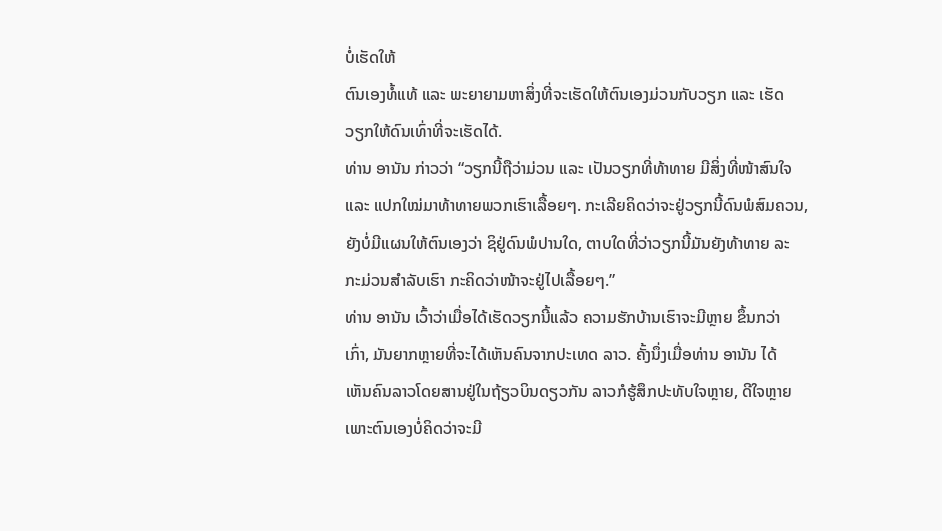ບໍ່ເຮັດໃຫ້
ຕົນເອງທໍ້ແທ້ ແລະ ພະຍາຍາມຫາສິ່ງທີ່ຈະເຮັດໃຫ້ຕົນເອງມ່ວນກັບວຽກ ແລະ ເຮັດ
ວຽກໃຫ້ດົນເທົ່າທີ່ຈະເຮັດໄດ້.
ທ່ານ ອານັນ ກ່າວວ່າ “ວຽກນີ້ຖືວ່າມ່ວນ ແລະ ເປັນວຽກທີ່ທ້າທາຍ ມີສິ່ງທີ່ໜ້າສົນໃຈ
ແລະ ແປກໃໝ່ມາທ້າທາຍພວກເຮົາເລື້ອຍໆ. ກະເລີຍຄິດວ່າຈະຢູ່ວຽກນີ້ດົນພໍສົມຄວນ,
ຍັງບໍ່ມີແຜນໃຫ້ຕົນເອງວ່າ ຊິຢູ່ດົນພໍປານໃດ, ຕາບໃດທີ່ວ່າວຽກນີ້ມັນຍັງທ້າທາຍ ລະ
ກະມ່ວນສຳລັບເຮົາ ກະຄິດວ່າໜ້າຈະຢູ່ໄປເລື້ອຍໆ.”
ທ່ານ ອານັນ ເວົ້າວ່າເມື່ອໄດ້ເຮັດວຽກນີ້ແລ້ວ ຄວາມຮັກບ້ານເຮົາຈະມີຫຼາຍ ຂຶ້ນກວ່າ
ເກົ່າ, ມັນຍາກຫຼາຍທີ່ຈະໄດ້ເຫັນຄົນຈາກປະເທດ ລາວ. ຄັ້ງນຶ່ງເມື່ອທ່ານ ອານັນ ໄດ້
ເຫັນຄົນລາວໂດຍສານຢູ່ໃນຖ້ຽວບິນດຽວກັນ ລາວກໍຮູ້ສຶກປະທັບໃຈຫຼາຍ, ດີໃຈຫຼາຍ
ເພາະຕົນເອງບໍ່ຄິດວ່າຈະມີ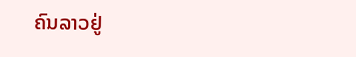ຄົນລາວຢູ່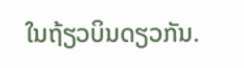ໃນຖ້ຽວບິນດຽວກັນ.